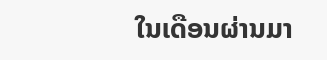ໃນເດືອນຜ່ານມາ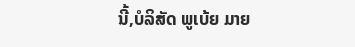ນີ້,ບໍລິສັດ ພູເບ້ຍ ມາຍ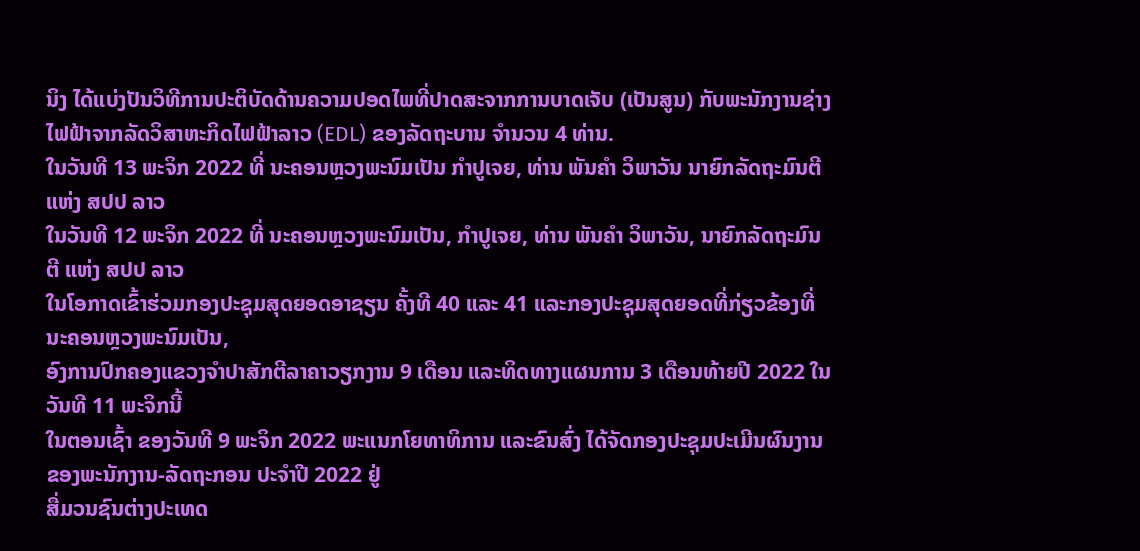ນິງ ໄດ້ແບ່ງປັນວິທີການປະຕິບັດດ້ານຄວາມປອດໄພທີ່ປາດສະຈາກການບາດເຈັບ (ເປັນສູນ) ກັບພະນັກງານຊ່າງໄຟຟ້າຈາກລັດວິສາຫະກິດໄຟຟ້າລາວ (EDL) ຂອງລັດຖະບານ ຈໍານວນ 4 ທ່ານ.
ໃນວັນທີ 13 ພະຈິກ 2022 ທີ່ ນະຄອນຫຼວງພະນົມເປັນ ກໍາປູເຈຍ, ທ່ານ ພັນຄໍາ ວິພາວັນ ນາຍົກລັດຖະມົນຕີ ແຫ່ງ ສປປ ລາວ
ໃນວັນທີ 12 ພະຈິກ 2022 ທີ່ ນະຄອນຫຼວງພະນົມເປັນ, ກໍາປູເຈຍ, ທ່ານ ພັນຄໍາ ວິພາວັນ, ນາຍົກລັດຖະມົນຕີ ແຫ່ງ ສປປ ລາວ
ໃນໂອກາດເຂົ້າຮ່ວມກອງປະຊຸມສຸດຍອດອາຊຽນ ຄັ້ງທີ 40 ແລະ 41 ແລະກອງປະຊຸມສຸດຍອດທີ່ກ່ຽວຂ້ອງທີ່ນະຄອນຫຼວງພະນົມເປັນ,
ອົງການປົກຄອງແຂວງຈໍາປາສັກຕີລາຄາວຽກງານ 9 ເດືອນ ແລະທິດທາງແຜນການ 3 ເດືອນທ້າຍປີ 2022 ໃນວັນທີ 11 ພະຈິກນີ້
ໃນຕອນເຊົ້າ ຂອງວັນທີ 9 ພະຈິກ 2022 ພະແນກໂຍທາທິການ ແລະຂົນສົ່ງ ໄດ້ຈັດກອງປະຊຸມປະເມີນຜົນງານຂອງພະນັກງານ-ລັດຖະກອນ ປະຈຳປີ 2022 ຢູ່
ສື່ມວນຊົນຕ່າງປະເທດ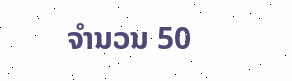ຈໍານວນ 50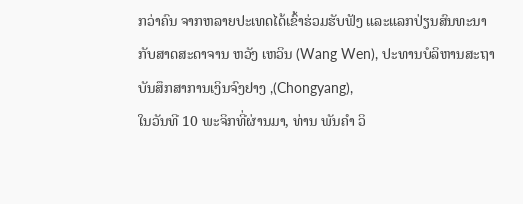ກວ່າຄົນ ຈາກຫລາຍປະເທດໄດ້ເຂົ້າຮ່ວມຮັບຟັງ ແລະແລກປ່ຽນສົນທະນາກັບສາດສະດາຈານ ຫວັງ ເຫວິນ (Wang Wen), ປະທານບໍລິຫານສະຖາບັນສຶກສາການເງິນຈົງຢາງ ,(Chongyang),
ໃນວັນທີ 10 ພະຈິກທີ່ຜ່ານມາ, ທ່ານ ພັນຄຳ ວິ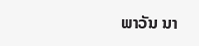ພາວັນ ນາ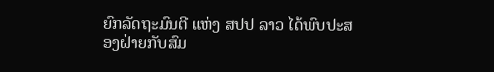ຍົກລັດຖະມົນຕີ ແຫ່ງ ສປປ ລາວ ໄດ້ພົບປະສອງຝ່າຍກັບສົມ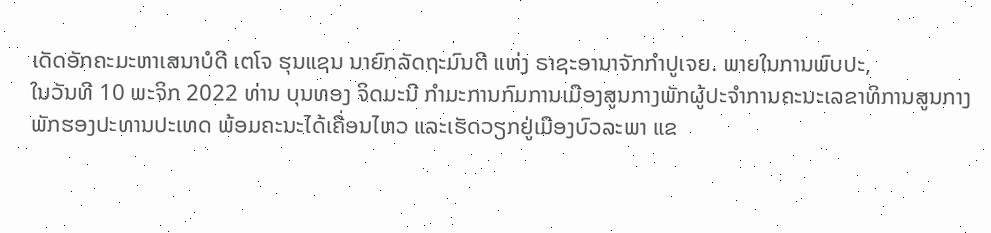ເດັດອັກຄະມະຫາເສນາບໍດີ ເຕໂຈ ຮຸນແຊນ ນາຍົກລັດຖະມົນຕີ ແຫ່ງ ຣາຊະອານາຈັກກຳປູເຈຍ. ພາຍໃນການພົບປະ,
ໃນວັນທີ 10 ພະຈິກ 2022 ທ່ານ ບຸນທອງ ຈິດມະນີ ກຳມະການກົມການເມືອງສູນກາງພັກຜູ້ປະຈຳການຄະນະເລຂາທິການສູນກາງພັກຮອງປະທານປະເທດ ພ້ອມຄະນະໄດ້ເຄື່ອນໄຫວ ແລະເຮັດວຽກຢູ່ເມືອງບົວລະພາ ແຂ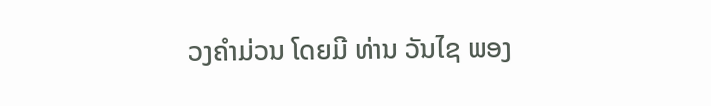ວງຄຳມ່ວນ ໂດຍມີ ທ່ານ ວັນໄຊ ພອງ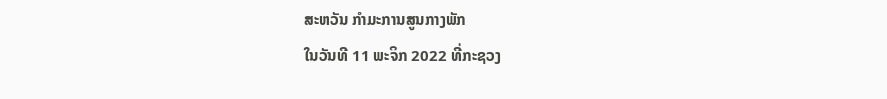ສະຫວັນ ກຳມະການສູນກາງພັກ
ໃນວັນທີ 11 ພະຈິກ 2022 ທີ່ກະຊວງ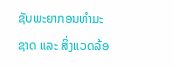ຊັບພະຍາກອນທຳມະຊາດ ແລະ ສິ່ງແວດລ້ອ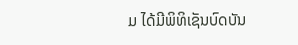ມ ໄດ້ມີພິທິເຊັນບົດບັນ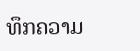ທຶກຄວາມ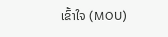ເຂົ້າໃຈ (MOU)